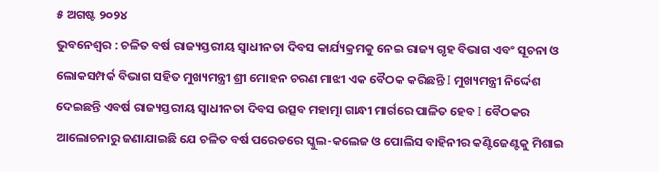୫ ଅଗଷ୍ଟ ୨୦୨୪
ଭୁବନେଶ୍ୱର : ଚଳିତ ବର୍ଷ ରାଜ୍ୟସ୍ତରୀୟ ସ୍ବାଧୀନତା ଦିବସ କାର୍ଯ୍ୟକ୍ରମକୁ ନେଇ ରାଜ୍ୟ ଗୃହ ବିଭାଗ ଏବଂ ସୂଚନା ଓ ଲୋକସମ୍ପର୍କ ବିଭାଗ ସହିତ ମୁଖ୍ୟମନ୍ତ୍ରୀ ଶ୍ରୀ ମୋହନ ଚରଣ ମାଝୀ ଏକ ବୈଠକ କରିଛନ୍ତି I ମୁଖ୍ୟମନ୍ତ୍ରୀ ନିର୍ଦ୍ଦେଶ ଦେଇଛନ୍ତି ଏବର୍ଷ ରାଜ୍ୟସ୍ତରୀୟ ସ୍ବାଧୀନତା ଦିବସ ଉତ୍ସବ ମହାତ୍ମା ଗାନ୍ଧୀ ମାର୍ଗରେ ପାଳିତ ହେବ I ବୈଠକର ଆଲୋଚନାରୁ ଜଣାଯାଇଛି ଯେ ଚଳିତ ବର୍ଷ ପରେଡରେ ସ୍କୁଲ-କଲେଜ ଓ ପୋଲିସ ବାହିନୀର କଣ୍ଟିଜେଣ୍ଟକୁ ମିଶାଇ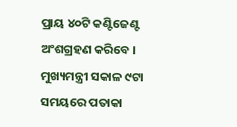ପ୍ରାୟ ୪୦ଟି କଣ୍ଟିଜେଣ୍ଟ ଅଂଶଗ୍ରହଣ କରିବେ । ମୁଖ୍ୟମନ୍ତ୍ରୀ ସକାଳ ୯ଟା ସମୟରେ ପତାକା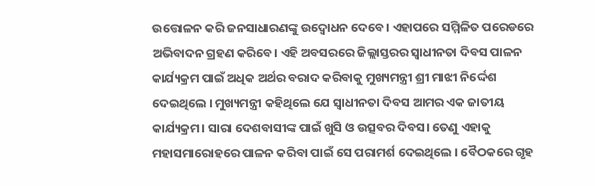ଉତ୍ତୋଳନ କରି ଜନସାଧାରଣଙ୍କୁ ଉଦ୍ବୋଧନ ଦେବେ। ଏହାପରେ ସମ୍ମିଳିତ ପରେଡରେ ଅଭିବାଦନ ଗ୍ରହଣ କରିବେ। ଏହି ଅବସରରେ ଜିଲ୍ଲାସ୍ତରର ସ୍ବାଧୀନତା ଦିବସ ପାଳନ କାର୍ଯ୍ୟକ୍ରମ ପାଇଁ ଅଧିକ ଅର୍ଥର ବରାଦ କରିବାକୁ ମୁଖ୍ୟମନ୍ତ୍ରୀ ଶ୍ରୀ ମାଝୀ ନିର୍ଦ୍ଦେଶ ଦେଇଥିଲେ । ମୁଖ୍ୟମନ୍ତ୍ରୀ କହିଥିଲେ ଯେ ସ୍ବାଧୀନତା ଦିବସ ଆମର ଏକ ଜାତୀୟ କାର୍ଯ୍ୟକ୍ରମ। ସାରା ଦେଶବାସୀଙ୍କ ପାଇଁ ଖୁସି ଓ ଉତ୍ସବର ଦିବସ। ତେଣୁ ଏହାକୁ ମହାସମାରୋହରେ ପାଳନ କରିବା ପାଇଁ ସେ ପରାମର୍ଶ ଦେଇଥିଲେ । ବୈଠକରେ ଗୃହ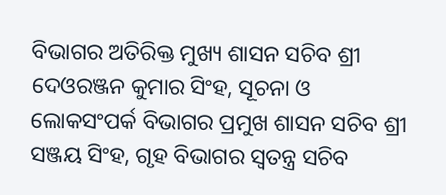ବିଭାଗର ଅତିରିକ୍ତ ମୁଖ୍ୟ ଶାସନ ସଚିବ ଶ୍ରୀ ଦେଓରଞ୍ଜନ କୁମାର ସିଂହ, ସୂଚନା ଓ ଲୋକସଂପର୍କ ବିଭାଗର ପ୍ରମୁଖ ଶାସନ ସଚିବ ଶ୍ରୀ ସଞ୍ଜୟ ସିଂହ, ଗୃହ ବିଭାଗର ସ୍ବତନ୍ତ୍ର ସଚିବ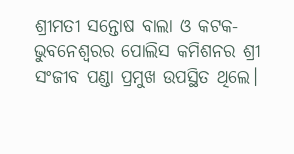ଶ୍ରୀମତୀ ସନ୍ତୋଷ ବାଲା ଓ କଟକ-ଭୁବନେଶ୍ବରର ପୋଲିସ କମିଶନର ଶ୍ରୀ ସଂଜୀବ ପଣ୍ଡା ପ୍ରମୁଖ ଉପସ୍ଥିତ ଥିଲେ।